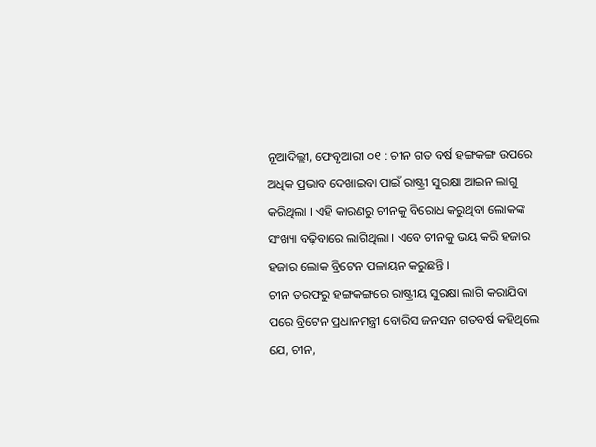ନୂଆଦିଲ୍ଲୀ, ଫେବୃଆରୀ ୦୧ : ଚୀନ ଗତ ବର୍ଷ ହଙ୍ଗକଙ୍ଗ ଉପରେ ଅଧିକ ପ୍ରଭାବ ଦେଖାଇବା ପାଇଁ ରାଷ୍ଟ୍ରୀ ସୁରକ୍ଷା ଆଇନ ଲାଗୁ କରିଥିଲା । ଏହି କାରଣରୁ ଚୀନକୁ ବିରୋଧ କରୁଥିବା ଲୋକଙ୍କ ସଂଖ୍ୟା ବଢ଼ିବାରେ ଲାଗିଥିଲା । ଏବେ ଚୀନକୁ ଭୟ କରି ହଜାର ହଜାର ଲୋକ ବ୍ରିଟେନ ପଳାୟନ କରୁଛନ୍ତି ।
ଚୀନ ତରଫରୁ ହଙ୍ଗକଙ୍ଗରେ ରାଷ୍ଟ୍ରୀୟ ସୁରକ୍ଷା ଲାଗି କରାଯିବା ପରେ ବ୍ରିଟେନ ପ୍ରଧାନମନ୍ତ୍ରୀ ବୋରିସ ଜନସନ ଗତବର୍ଷ କହିଥିଲେ ଯେ, ଚୀନ,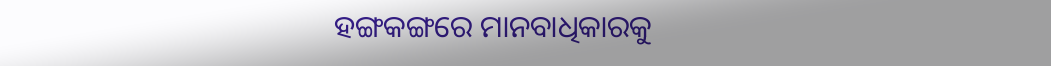ହଙ୍ଗକଙ୍ଗରେ ମାନବାଧିକାରକୁ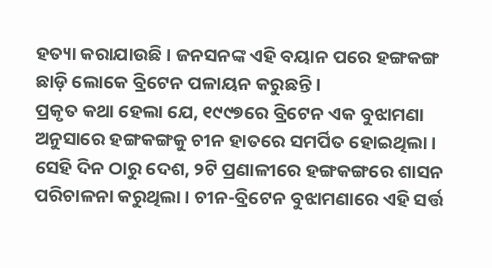ହତ୍ୟା କରାଯାଉଛି । ଜନସନଙ୍କ ଏହି ବୟାନ ପରେ ହଙ୍ଗକଙ୍ଗ ଛାଡ଼ି ଲୋକେ ବ୍ରିଟେନ ପଳାୟନ କରୁଛନ୍ତି ।
ପ୍ରକୃତ କଥା ହେଲା ଯେ, ୧୯୯୭ରେ ବ୍ରିଟେନ ଏକ ବୁଝାମଣା ଅନୁସାରେ ହଙ୍ଗକଙ୍ଗକୁ ଚୀନ ହାତରେ ସମର୍ପିତ ହୋଇଥିଲା । ସେହି ଦିନ ଠାରୁ ଦେଶ, ୨ଟି ପ୍ରଣାଳୀରେ ହଙ୍ଗକଙ୍ଗରେ ଶାସନ ପରିଚାଳନା କରୁଥିଲା । ଚୀନ-ବ୍ରିଟେନ ବୁଝାମଣାରେ ଏହି ସର୍ତ୍ତ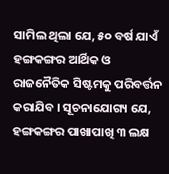ସାମିଲ ଥିଲା ଯେ, ୫୦ ବର୍ଷ ଯାଏଁ ହଙ୍ଗକଙ୍ଗର ଆର୍ଥିକ ଓ ରାଜନୈତିକ ସିଷ୍ଟମକୁ ପରିବର୍ତ୍ତନ କରାଯିବ । ସୂଚନାଯୋଗ୍ୟ ଯେ, ହଙ୍ଗକଙ୍ଗର ପାଖାପାଖି ୩ ଲକ୍ଷ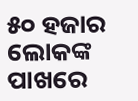୫୦ ହଜାର ଲୋକଙ୍କ ପାଖରେ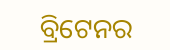ବ୍ରିଟେନର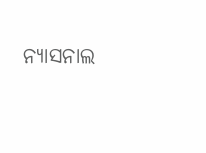ନ୍ୟାସନାଲ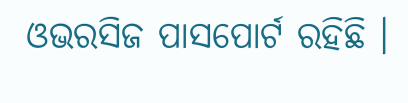ଓଭରସିଜ ପାସପୋର୍ଟ ରହିଛି ।